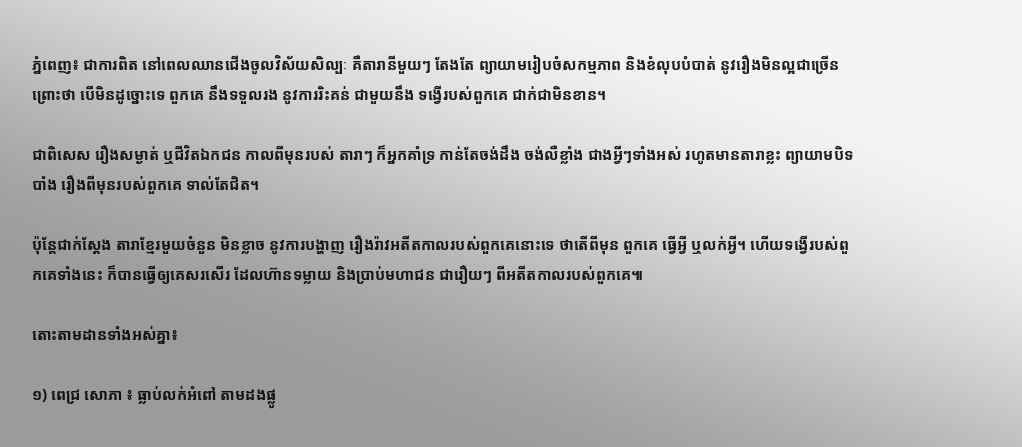ភ្នំពេញ៖ ជាការពិត នៅពេលឈានជើងចូលវិស័យសិល្បៈ គឺតារានីមួយៗ តែងតែ ព្យាយាមរៀបចំសកម្មភាព និងខំលុបបំបាត់ នូវរឿងមិនល្អជាច្រើន ព្រោះថា បើមិនដូច្នោះទេ ពួកគេ នឹងទទួលរង នូវការរិះគន់ ជាមួយនឹង ទង្វើរបស់ពួកគេ ជាក់ជាមិនខាន។

ជាពិសេស រឿងសម្ងាត់ ឬជីវិតឯកជន កាលពីមុនរបស់ តារាៗ ក៏អ្នកគាំទ្រ កាន់តែចង់ដឹង ចង់លឺខ្លាំង ជាងអ្វីៗទាំងអស់ រហូតមានតារាខ្លះ ព្យាយាមបិទបាំង រឿងពីមុនរបស់ពួកគេ ទាល់តែជិត។

ប៉ុន្តែជាក់ស្តែង តារាខ្មែរមួយចំនួន មិនខ្លាច នូវការបង្ហាញ រឿងរ៉ាវអតីតកាលរបស់ពួកគេនោះទេ ថាតើពីមុន ពួកគេ ធ្វើអ្វី ឬលក់អ្វី។ ហើយទង្វើរបស់ពួកគេទាំងនេះ ក៏បានធ្វើឲ្យគេសរសើរ ដែលហ៊ានទម្លាយ និងប្រាប់មហាជន ជារឿយៗ ពីអតីតកាលរបស់ពួកគេ៕

តោះតាមដានទាំងអស់គ្នា៖

១) ពេជ្រ សោភា ៖ ធ្លាប់លក់អំពៅ តាមដងផ្លូ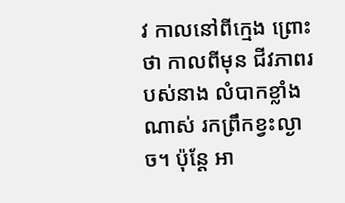វ កាលនៅពីក្មេង ព្រោះថា កាលពីមុន ជីវភាពរបស់នាង លំបាកខ្លាំងណាស់ រកព្រឹកខ្វះល្ងាច។ ប៉ុន្តែ អា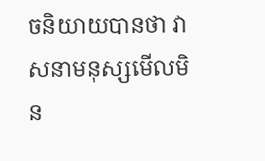ចនិយាយបានថា វាសនាមនុស្សមើលមិន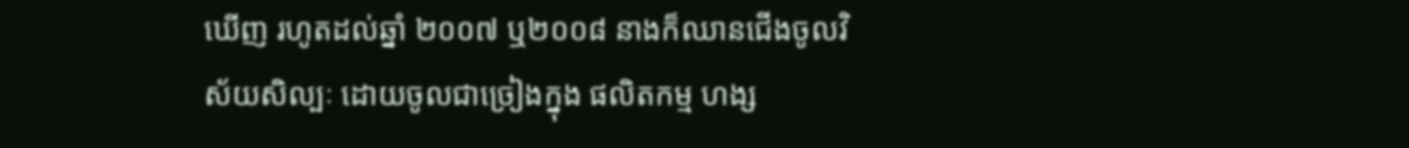ឃើញ រហូតដល់ឆ្នាំ ២០០៧ ឬ២០០៨ នាងក៏ឈានជើងចូលវិស័យសិល្បៈ ដោយចូលជាច្រៀងក្នុង ផលិតកម្ម ហង្ស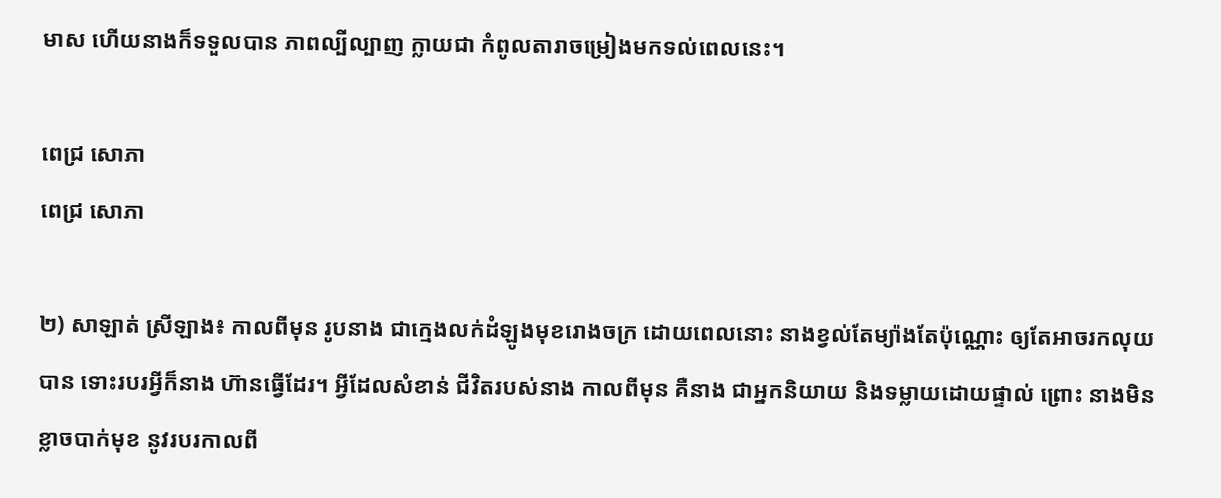មាស ហើយនាងក៏ទទួលបាន ភាពល្បីល្បាញ ក្លាយជា កំពូលតារាចម្រៀងមកទល់ពេលនេះ។

ពេជ្រ សោភា
ពេជ្រ សោភា

២) សាឡាត់ ស្រីឡាង៖ កាលពីមុន រូបនាង ជាក្មេងលក់ដំឡូងមុខរោងចក្រ ដោយពេលនោះ នាងខ្វល់តែម្យ៉ាងតែប៉ុណ្ណោះ ឲ្យតែអាចរកលុយបាន ទោះរបរអ្វីក៏នាង ហ៊ានធ្វើដែរ។ អ្វីដែលសំខាន់ ជីវិតរបស់នាង កាលពីមុន គឺនាង ជាអ្នកនិយាយ និងទម្លាយដោយផ្ទាល់ ព្រោះ នាងមិនខ្លាចបាក់មុខ នូវរបរកាលពី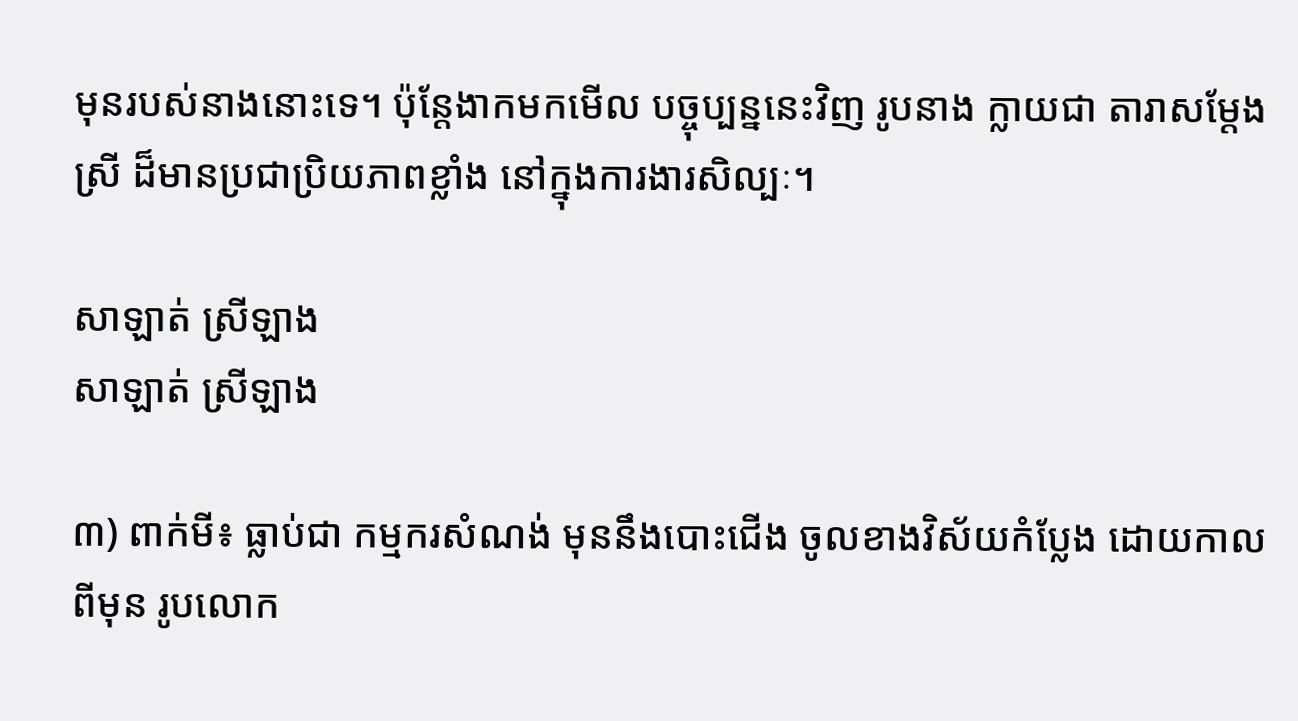មុនរបស់នាងនោះទេ។ ប៉ុន្តែងាកមកមើល បច្ចុប្បន្ននេះវិញ រូបនាង ក្លាយជា តារាសម្តែងស្រី ដ៏មានប្រជាប្រិយភាពខ្លាំង នៅក្នុងការងារសិល្បៈ។

សាឡាត់ ស្រីឡាង
សាឡាត់ ស្រីឡាង

៣) ពាក់មី៖ ធ្លាប់ជា កម្មករសំណង់ មុននឹងបោះជើង ចូលខាងវិស័យកំប្លែង ដោយកាលពីមុន រូបលោក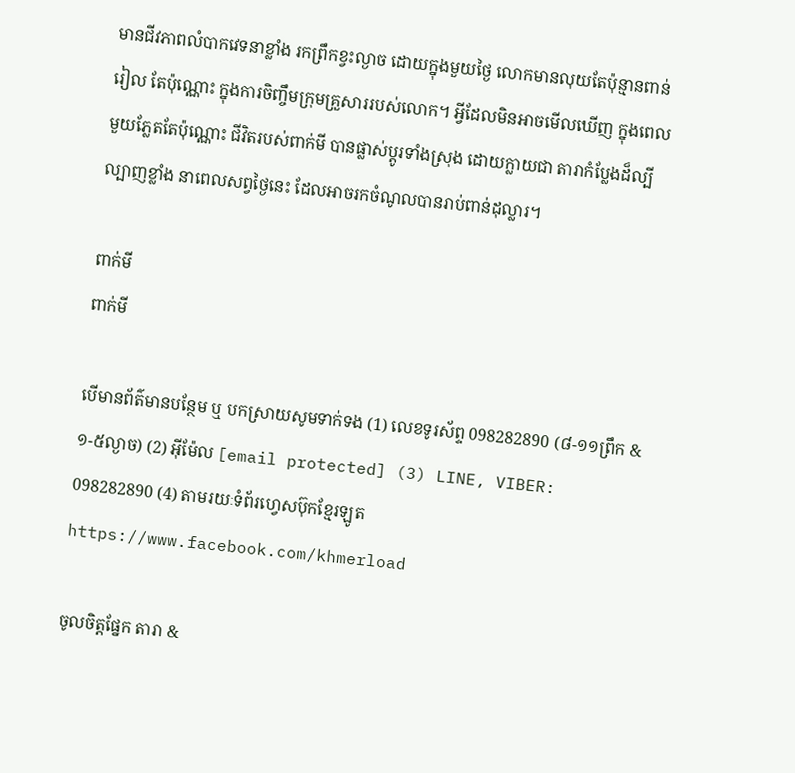មានជីវភាពលំបាកវេទនាខ្លាំង រកព្រឹកខ្វះល្ងាច ដោយក្នុងមួយថ្ងៃ លោកមានលុយតែប៉ុន្មានពាន់រៀល តែប៉ុណ្ណោះ ក្នុងការចិញ្ចឹមក្រុមគ្រួសាររបស់លោក។ អ្វីដែលមិនអាចមើលឃើញ ក្នុងពេលមួយភ្លែតតែប៉ុណ្ណោះ ជីវិតរបស់ពាក់មី បានផ្លាស់ប្តូរទាំងស្រុង ដោយក្លាយជា តារាកំប្លែងដ៏ល្បីល្បាញខ្លាំង នាពេលសព្វថ្ងៃនេះ ដែលអាចរកចំណូលបានរាប់ពាន់ដុល្លារ។

ពាក់មី
ពាក់មី

បើមានព័ត៌មានបន្ថែម ឬ បកស្រាយសូមទាក់ទង (1) លេខទូរស័ព្ទ 098282890 (៨-១១ព្រឹក & ១-៥ល្ងាច) (2) អ៊ីម៉ែល [email protected] (3) LINE, VIBER: 098282890 (4) តាមរយៈទំព័រហ្វេសប៊ុកខ្មែរឡូត https://www.facebook.com/khmerload

ចូលចិត្តផ្នែក តារា &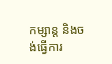កម្សាន្ដ និងចង់ធ្វើការ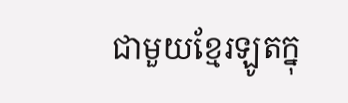ជាមួយខ្មែរឡូតក្នុ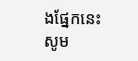ងផ្នែកនេះ សូម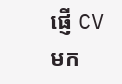ផ្ញើ CV មក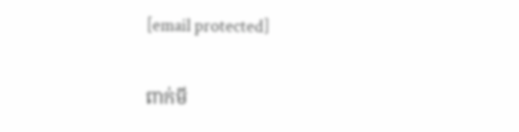[email protected]

ពាក់មី